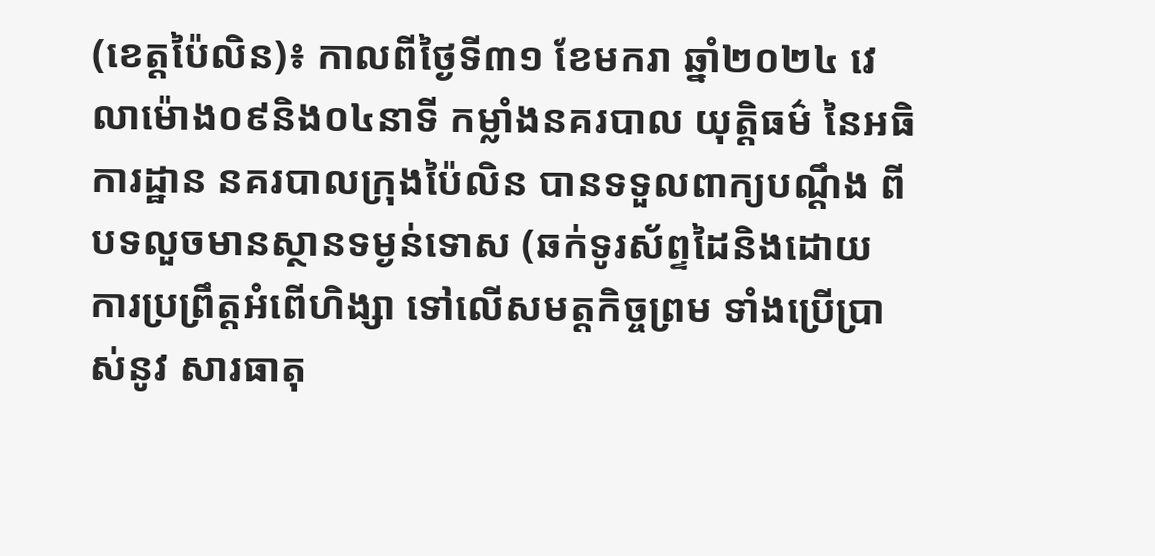(ខេត្តប៉ៃលិន)៖ កាលពីថ្ងៃទី៣១ ខែមករា ឆ្នាំ២០២៤ វេលាម៉ោង០៩និង០៤នាទី កម្លាំងនគរបាល យុត្តិធម៌ នៃអធិការដ្ឋាន នគរបាលក្រុងប៉ៃលិន បានទទួលពាក្យបណ្ដឹង ពីបទលួចមានស្ថានទម្ងន់ទោស (ឆក់ទូរស័ព្ទដៃនិងដោយ ការប្រព្រឹត្តអំពើហិង្សា ទៅលើសមត្តកិច្ចព្រម ទាំងប្រើប្រាស់នូវ សារធាតុ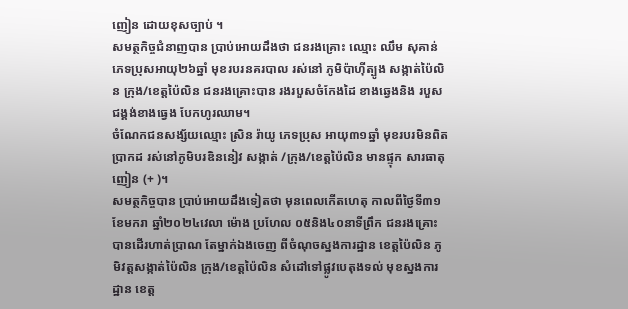ញៀន ដោយខុសច្បាប់ ។
សមត្ថកិច្ចជំនាញបាន ប្រាប់អោយដឹងថា ជនរងគ្រោះ ឈ្មោះ ឈឹម សុគាន់ ភេទប្រុសអាយុ២៦ឆ្នាំ មុខរបរនគរបាល រស់នៅ ភូមិប៉ាហ៊ីត្បូង សង្កាត់ប៉ៃលិន ក្រុង/ខេត្តប៉ៃលិន ជនរងគ្រោះបាន រងរបួសចំកែងដៃ ខាងឆ្វេងនិង របួសជង្គង់ខាងធ្វេង បែកហូរឈាម។
ចំណែកជនសង្ស័យឈ្មោះ ស្រិន រ៉ាយូ ភេទប្រុស អាយុ៣១ឆ្នាំ មុខរបរមិនពិត ប្រាកដ រស់នៅភូមិបរឌិននៀវ សង្កាត់ /ក្រុង/ខេត្តប៉ៃលិន មានផ្ទុក សារធាតុញៀន (+ )។
សមត្ថកិច្ចបាន ប្រាប់អោយដឹងទៀតថា មុនពេលកើតហេតុ កាលពីថ្ងៃទី៣១ខែមករា ឆ្នាំ២០២៤វេលា ម៉ោង ប្រហែល ០៥និង៤០នាទីព្រឹក ជនរងគ្រោះ បានដើរហាត់ប្រាណ តែម្នាក់ឯងចេញ ពីចំណុចស្នងការដ្ឋាន ខេត្តប៉ៃលិន ភូមិវត្តសង្កាត់ប៉ៃលិន ក្រុង/ខេត្តប៉ៃលិន សំដៅទៅផ្លូវបេតុងទល់ មុខស្នងការដ្ឋាន ខេត្ត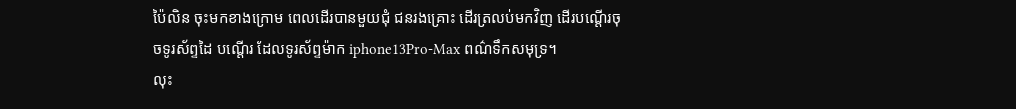ប៉ៃលិន ចុះមកខាងក្រោម ពេលដើរបានមួយជុំ ជនរងគ្រោះ ដើរត្រលប់មកវិញ ដើរបណ្តើរចុចទូរស័ព្ទដៃ បណ្តើរ ដែលទូរស័ព្ទម៉ាក iphone13Pro-Max ពណ៌ទឹកសមុទ្រ។
លុះ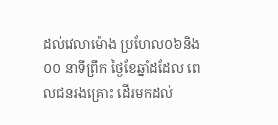ដល់វេលាម៉ោង ប្រហែល០៦និង០០ នាទីព្រឹក ថ្ងៃខែឆ្នាំដដែល ពេលជនរងគ្រោះ ដើរមកដល់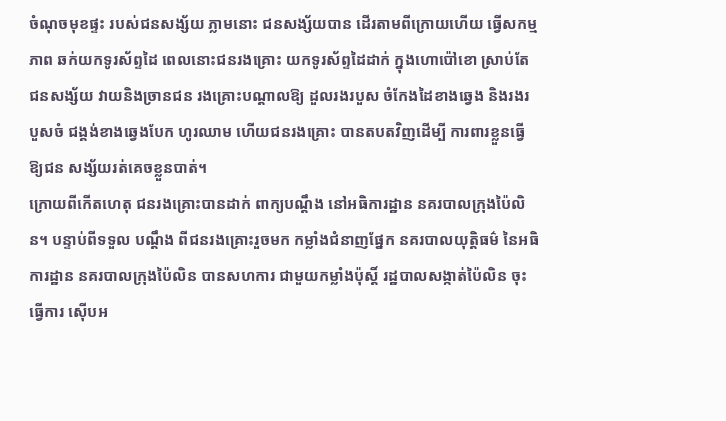ចំណុចមុខផ្ទះ របស់ជនសង្ស័យ ភ្លាមនោះ ជនសង្ស័យបាន ដើរតាមពីក្រោយហើយ ធ្វើសកម្មភាព ឆក់យកទូរស័ព្ទដៃ ពេលនោះជនរងគ្រោះ យកទូរស័ព្ទដៃដាក់ ក្នុងហោប៉ៅខោ ស្រាប់តែជនសង្ស័យ វាយនិងច្រានជន រងគ្រោះបណ្តាលឱ្យ ដួលរងរបួស ចំកែងដៃខាងឆ្វេង និងរងរបួសចំ ជង្គង់ខាងឆ្វេងបែក ហូរឈាម ហើយជនរងគ្រោះ បានតបតវិញដើម្បី ការពារខ្លួនធ្វើឱ្យជន សង្ស័យរត់គេចខ្លួនបាត់។
ក្រោយពីកើតហេតុ ជនរងគ្រោះបានដាក់ ពាក្យបណ្តឹង នៅអធិការដ្ឋាន នគរបាលក្រុងប៉ៃលិន។ បន្ទាប់ពីទទួល បណ្ដឹង ពីជនរងគ្រោះរួចមក កម្លាំងជំនាញផ្នែក នគរបាលយុត្តិធម៌ នៃអធិការដ្ឋាន នគរបាលក្រុងប៉ៃលិន បានសហការ ជាមួយកម្លាំងប៉ុស្តិ៍ រដ្ឋបាលសង្កាត់ប៉ៃលិន ចុះធ្វើការ ស៊ើបអ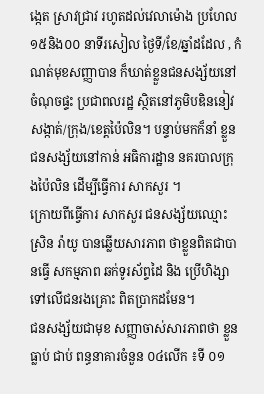ង្កេត ស្រាវជ្រាវ រហូតដល់វេលាម៉ោង ប្រហែល ១៥និង០០ នាទីរសៀល ថ្ងៃទី/ខែ/ឆ្នាំដដែល , កំណត់មុខសញ្ញាបាន ក៏ឃាត់ខ្លួនជនសង្ស័យនៅ ចំណុចផ្ទះ ប្រជាពលរដ្ឋ ស្ថិតនៅភូមិបឌិននៀវ សង្កាត់/ក្រុង/ខេត្តប៉ៃលិន។ បន្ទាប់មកក៏នាំ ខ្លួនជនសង្ស័យនៅកាន់ អធិការដ្ឋាន នគរបាលក្រុងប៉ៃលិន ដើម្បីធ្វើការ សាកសួរ ។
ក្រោយពីធ្វើការ សាកសួរ ជនសង្ស័យឈ្មោះ ស្រិន រ៉ាយូ បានឆ្លើយសារភាព ថាខ្លួនពិតជាបានធ្វើ សកម្មភាព ឆក់ទូរស័ព្ទដៃ និង ប្រើហិង្សាទៅលើជនរងគ្រោះ ពិតប្រាកដមែន។
ជនសង្ស័យជាមុខ សញ្ញាចាស់សារភាពថា ខ្លួន ធ្លាប់ ជាប់ ពន្ធនាគារចំនួន ០៤លើក ៖ទី ០១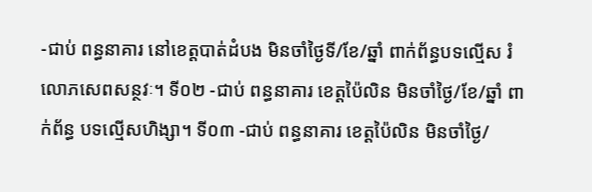-ជាប់ ពន្ធនាគារ នៅខេត្តបាត់ដំបង មិនចាំថ្ងៃទី/ខែ/ឆ្នាំ ពាក់ព័ន្ធបទល្មើស រំលោភសេពសន្ថវៈ។ ទី០២ -ជាប់ ពន្ធនាគារ ខេត្តប៉ៃលិន មិនចាំថ្ងៃ/ខែ/ឆ្នាំ ពាក់ព័ន្ធ បទល្មើសហិង្សា។ ទី០៣ -ជាប់ ពន្ធនាគារ ខេត្តប៉ៃលិន មិនចាំថ្ងៃ/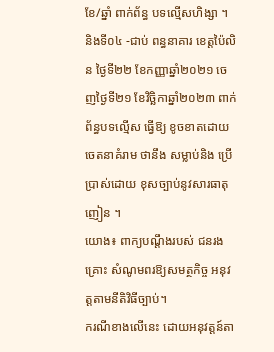ខែ/ឆ្នាំ ពាក់ព័ន្ធ បទល្មើសហិង្សា ។ និងទី០៤ -ជាប់ ពន្ធនាគារ ខេត្តប៉ៃលិន ថ្ងៃទី២២ ខែកញ្ញាឆ្នាំ២០២១ ចេញថ្ងៃទី២១ ខែវិច្ឆិកាឆ្នាំ២០២៣ ពាក់ព័ន្ធបទល្មើស ធ្វើឱ្យ ខូចខាតដោយ ចេតនាគំរាម ថានឹង សម្លាប់និង ប្រើប្រាស់ដោយ ខុសច្បាប់នូវសារធាតុញៀន ។
យោង៖ ពាក្យបណ្តឹងរបស់ ជនរងគ្រោះ សំណូមពរឱ្យសមត្ថកិច្ច អនុវត្តតាមនីតិវិធីច្បាប់។
ករណីខាងលើនេះ ដោយអនុវត្តន៍តា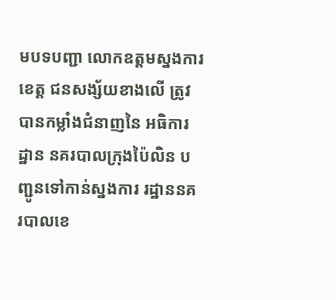មបទបញ្ជា លោកឧត្តមស្នងការខេត្ត ជនសង្ស័យខាងលើ ត្រូវបានកម្លាំងជំនាញនៃ អធិការដ្ឋាន នគរបាលក្រុងប៉ៃលិន បញ្ជូនទៅកាន់ស្នងការ រដ្ឋាននគរបាលខេ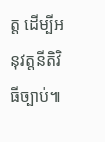ត្ត ដើម្បីអនុវត្តនីតិវិធីច្បាប់៕